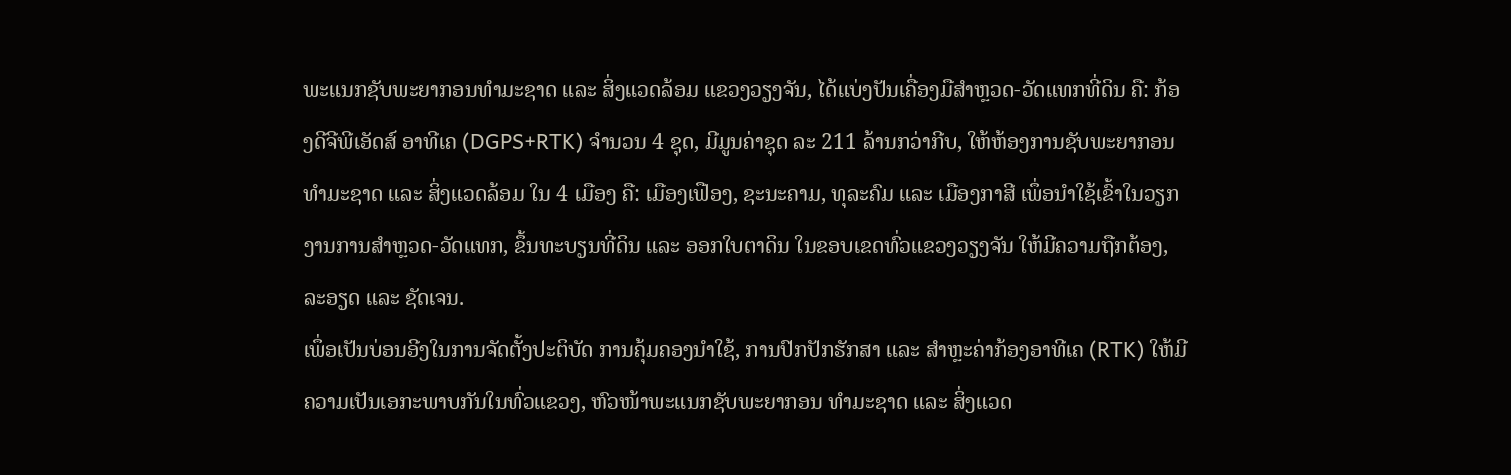ພະແນກຊັບພະຍາກອນທຳມະຊາດ ແລະ ສິ່ງແວດລ້ອມ ແຂວງວຽງຈັນ, ໄດ້ແບ່ງປັນເຄື່ອງມືສຳຫຼວດ-ວັດແທກທີ່ດິນ ຄື: ກ້ອງດີຈີພີເອັດສ໌ ອາທີເຄ (DGPS+RTK) ຈຳນວນ 4 ຊຸດ, ມີມູນຄ່າຊຸດ ລະ 211 ລ້ານກວ່າກີບ, ໃຫ້ຫ້ອງການຊັບພະຍາກອນ ທຳມະຊາດ ແລະ ສິ່ງແວດລ້ອມ ໃນ 4 ເມືອງ ຄື: ເມືອງເຟືອງ, ຊະນະຄາມ, ທຸລະຄົມ ແລະ ເມືອງກາສີ ເພຶ່ອນຳໃຊ້ເຂົ້າໃນວຽກງານການສຳຫຼວດ-ວັດແທກ, ຂຶ້ນທະບຽນທີ່ດິນ ແລະ ອອກໃບຕາດິນ ໃນຂອບເຂດທົ່ວແຂວງວຽງຈັນ ໃຫ້ມີຄວາມຖືກຕ້ອງ, ລະອຽດ ແລະ ຊັດເຈນ.
ເພຶ່ອເປັນບ່ອນອີງໃນການຈັດຕັ້ງປະຕິບັດ ການຄຸ້ມຄອງນຳໃຊ້, ການປົກປັກຮັກສາ ແລະ ສຳຫຼະຄ່າກ້ອງອາທີເຄ (RTK) ໃຫ້ມີຄວາມເປັນເອກະພາບກັນໃນທົ່ວແຂວງ, ຫົວໜ້າພະແນກຊັບພະຍາກອນ ທຳມະຊາດ ແລະ ສິ່ງແວດ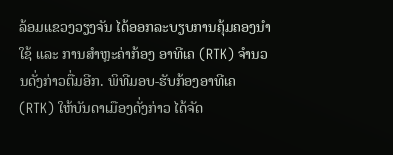ລ້ອມແຂວງວຽງຈັນ ໄດ້ອອກລະບຽບການຄຸ້ມຄອງນຳໃຊ້ ແລະ ການສຳຫຼະຄ່າກ້ອງ ອາທີເຄ (RTK) ຈຳນວນດັ່ງກ່າວຕື່ມອີກ. ພິທີມອບ-ຮັບກ້ອງອາທີເຄ (RTK) ໃຫ້ບັນດາເມືອງດັ່ງກ່າວ ໄດ້ຈັດ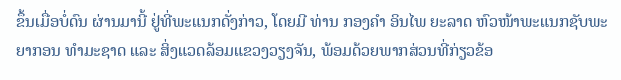ຂຶ້ນເມື່ອບໍ່ດົນ ຜ່ານມານີ້ ຢູ່ທີ່ພະແນກດັ່ງກ່າວ, ໂດຍມີ ທ່ານ ກອງຄຳ ອິນໄພ ຍະລາດ ຫົວໜ້າພະແນກຊັບພະຍາກອນ ທຳມະຊາດ ແລະ ສິ່ງແວດລ້ອມແຂວງວຽງຈັນ, ພ້ອມດ້ວຍພາກສ່ວນທີ່ກ່ຽວຂ້ອ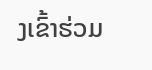ງເຂົ້າຮ່ວມ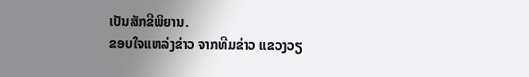ເປັນສັກຂີພິຍານ.
ຂອບໃຈແຫລ່ງຂ່າວ ຈາກທີມຂ່າວ ແຂວງວຽ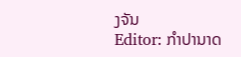ງຈັນ
Editor: ກຳປານາດ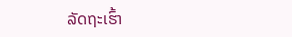ລັດຖະເຮົ້າ